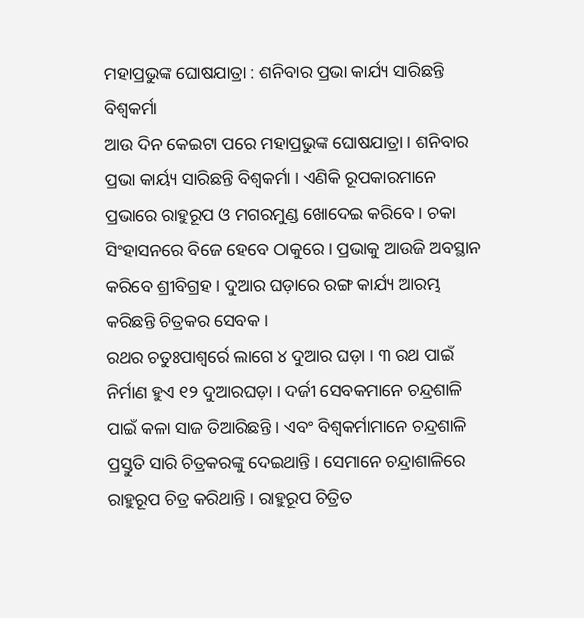ମହାପ୍ରଭୁଙ୍କ ଘୋଷଯାତ୍ରା : ଶନିବାର ପ୍ରଭା କାର୍ଯ୍ୟ ସାରିଛନ୍ତି ବିଶ୍ୱକର୍ମା
ଆଉ ଦିନ କେଇଟା ପରେ ମହାପ୍ରଭୁଙ୍କ ଘୋଷଯାତ୍ରା । ଶନିବାର ପ୍ରଭା କାର୍ୟ୍ୟ ସାରିଛନ୍ତି ବିଶ୍ୱକର୍ମା । ଏଣିକି ରୂପକାରମାନେ ପ୍ରଭାରେ ରାହୁରୂପ ଓ ମଗରମୁଣ୍ଡ ଖୋଦେଇ କରିବେ । ଚକା ସିଂହାସନରେ ବିଜେ ହେବେ ଠାକୁରେ । ପ୍ରଭାକୁ ଆଉଜି ଅବସ୍ଥାନ କରିବେ ଶ୍ରୀବିଗ୍ରହ । ଦୁଆର ଘଡ଼ାରେ ରଙ୍ଗ କାର୍ଯ୍ୟ ଆରମ୍ଭ କରିଛନ୍ତି ଚିତ୍ରକର ସେବକ ।
ରଥର ଚତୁଃପାଶ୍ୱର୍ରେ ଲାଗେ ୪ ଦୁଆର ଘଡ଼ା । ୩ ରଥ ପାଇଁ ନିର୍ମାଣ ହୁଏ ୧୨ ଦୁଆରଘଡ଼ା । ଦର୍ଜୀ ସେବକମାନେ ଚନ୍ଦ୍ରଶାଳି ପାଇଁ କଳା ସାଜ ତିଆରିଛନ୍ତି । ଏବଂ ବିଶ୍ୱକର୍ମାମାନେ ଚନ୍ଦ୍ରଶାଳି ପ୍ରସ୍ତୁତି ସାରି ଚିତ୍ରକରଙ୍କୁ ଦେଇଥାନ୍ତି । ସେମାନେ ଚନ୍ଦ୍ରାଶାଳିରେ ରାହୁରୂପ ଚିତ୍ର କରିଥାନ୍ତି । ରାହୁରୂପ ଚିତ୍ରିତ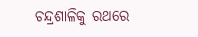ଚନ୍ଦ୍ରଶାଳିକୁ ରଥରେ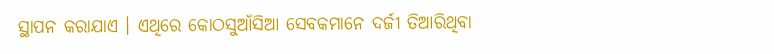ସ୍ଥାପନ କରାଯାଏ । ଏଥିରେ କୋଠସୁଆଁସିଆ ସେବକମାନେ ଦର୍ଜୀ ତିଆରିଥିବା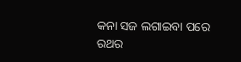କନା ସଜ ଲଗାଇବା ପରେ ରଥର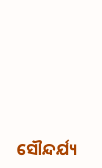ସୌନ୍ଦର୍ଯ୍ୟ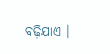ବଢ଼ିଯାଏ ।